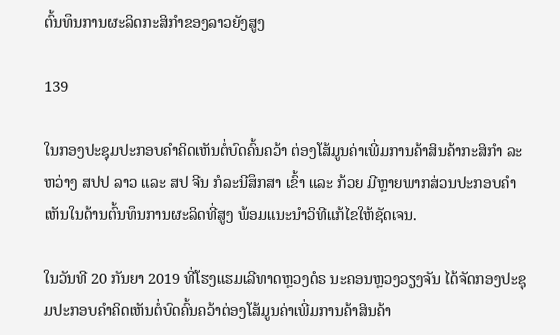ຕົ້ນທຶນການຜະລິດກະສິກຳຂອງລາວຍັງສູງ

139

ໃນກອງປະຊຸມປະກອບຄໍາຄິດເຫັນຕໍ່ບົດຄົ້ນຄວ້າ ຕ່ອງໂສ້ມູນຄ່າເພີ່ມການຄ້າສິນຄ້າກະສິກໍາ ລະຫວ່າງ ສປປ ລາວ ແລະ ສປ ຈີນ ກໍລະນີສຶກສາ ເຂົ້າ ແລະ ກ້ວຍ ມີຫຼາຍພາກສ່ວນປະກອບຄໍາເຫັນໃນດ້ານຕົ້ນທຶນການຜະລິດທີ່ສູງ ພ້ອມແນະນຳວິທີແກ້ໄຂໃຫ້ຊັດເຈນ.

ໃນວັນທີ 20 ກັນຍາ 2019 ທີ່ໂຮງແຮມເລີທາດຫຼວງດໍຣ ນະຄອນຫຼວງວຽງຈັນ ໄດ້ຈັດກອງປະຊຸມປະກອບຄໍາຄິດເຫັນຕໍ່ບົດຄົ້ນຄວ້າຕ່ອງໂສ້ມູນຄ່າເພີ່ມການຄ້າສິນຄ້າ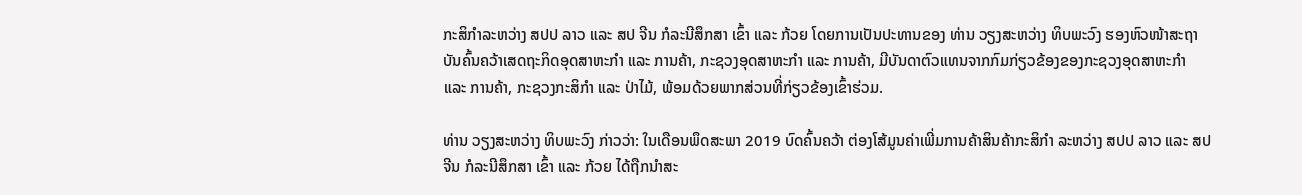ກະສິກໍາລະຫວ່າງ ສປປ ລາວ ແລະ ສປ ຈີນ ກໍລະນີສຶກສາ ເຂົ້າ ແລະ ກ້ວຍ ໂດຍການເປັນປະທານຂອງ ທ່ານ ວຽງສະຫວ່າງ ທິບພະວົງ ຮອງຫົວໜ້າສະຖາບັນຄົ້ນຄວ້າເສດຖະກິດອຸດສາຫະກໍາ ແລະ ການຄ້າ, ກະຊວງອຸດສາຫະກຳ ແລະ ການຄ້າ, ມີບັນດາຕົວແທນຈາກກົມກ່ຽວຂ້ອງຂອງກະຊວງອຸດສາຫະກໍາ ແລະ ການຄ້າ, ກະຊວງກະສິກໍາ ແລະ ປ່າໄມ້, ພ້ອມດ້ວຍພາກສ່ວນທີ່ກ່ຽວຂ້ອງເຂົ້າຮ່ວມ.

ທ່ານ ວຽງສະຫວ່າງ ທິບພະວົງ ກ່າວວ່າ: ໃນເດືອນພຶດສະພາ 2019 ບົດຄົ້ນຄວ້າ ຕ່ອງໂສ້ມູນຄ່າເພີ່ມການຄ້າສິນຄ້າກະສິກໍາ ລະຫວ່າງ ສປປ ລາວ ແລະ ສປ ຈີນ ກໍລະນີສຶກສາ ເຂົ້າ ແລະ ກ້ວຍ ໄດ້ຖືກນໍາສະ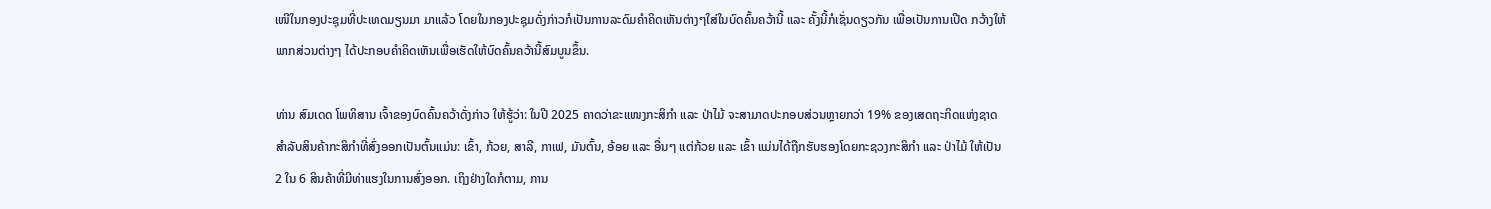ເໜີໃນກອງປະຊຸມທີ່ປະເທດມຽນມາ ມາແລ້ວ ໂດຍໃນກອງປະຊຸມດັ່ງກ່າວກໍເປັນການລະດົມຄໍາຄິດເຫັນຕ່າງໆໃສ່ໃນບົດຄົ້ນຄວ້ານີ້ ແລະ ຄັ້ງນີ້ກໍເຊັ່ນດຽວກັນ ເພື່ອເປັນການເປີດ ກວ້າງໃຫ້ພາກສ່ວນຕ່າງໆ ໄດ້ປະກອບຄໍາຄິດເຫັນເພື່ອເຮັດໃຫ້ບົດຄົ້ນຄວ້ານີ້ສົມບູນຂຶ້ນ.

ທ່ານ ສົມເດດ ໂພທິສານ ເຈົ້າຂອງບົດຄົ້ນຄວ້າດັ່ງກ່າວ ໃຫ້ຮູ້ວ່າ: ໃນປີ 2025 ຄາດວ່າຂະແໜງກະສິກໍາ ແລະ ປ່າໄມ້ ຈະສາມາດປະກອບສ່ວນຫຼາຍກວ່າ 19% ຂອງເສດຖະກິດແຫ່ງຊາດ ສໍາລັບສິນຄ້າກະສິກໍາທີ່ສົ່ງອອກເປັນຕົ້ນແມ່ນ: ເຂົ້າ, ກ້ວຍ, ສາລີ, ກາເຟ, ມັນຕົ້ນ, ອ້ອຍ ແລະ ອື່ນໆ ແຕ່ກ້ວຍ ແລະ ເຂົ້າ ແມ່ນໄດ້ຖືກຮັບຮອງໂດຍກະຊວງກະສິກໍາ ແລະ ປ່າໄມ້ ໃຫ້ເປັນ 2 ໃນ 6 ສິນຄ້າທີ່ມີທ່າແຮງໃນການສົ່ງອອກ. ເຖິງຢ່າງໃດກໍຕາມ, ການ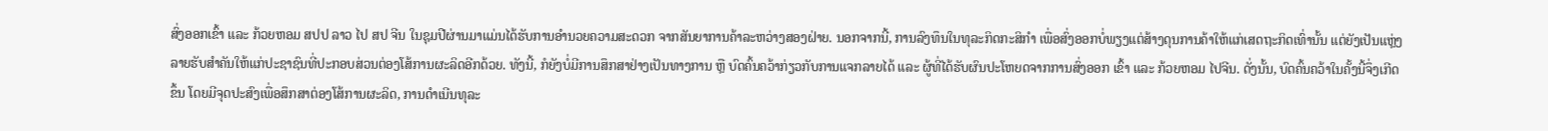ສົ່ງອອກເຂົ້າ ແລະ ກ້ວຍຫອມ ສປປ ລາວ ໄປ ສປ ຈີນ ໃນຊຸມປີຜ່ານມາແມ່ນໄດ້ຮັບການອໍານວຍຄວາມສະດວກ ຈາກສັນຍາການຄ້າລະຫວ່າງສອງຝ່າຍ. ນອກຈາກນີ້, ການລົງທຶນໃນທຸລະກິດກະສິກໍາ ເພື່ອສົ່ງອອກບໍ່ພຽງແຕ່ສ້າງດຸນການຄ້າໃຫ້ແກ່ເສດຖະກິດເທົ່ານັ້ນ ແຕ່ຍັງເປັນແຫຼ່ງລາຍຮັບສໍາຄັນໃຫ້ແກ່ປະຊາຊົນທີ່ປະກອບສ່ວນຕ່ອງໂສ້ການຜະລິດອີກດ້ວຍ. ທັງນີ້, ກໍຍັງບໍ່ມີການສຶກສາຢ່າງເປັນທາງການ ຫຼື ບົດຄົ້ນຄວ້າກ່ຽວກັບການແຈກລາຍໄດ້ ແລະ ຜູ້ທີ່ໄດ້ຮັບຜົນປະໂຫຍດຈາກການສົ່ງອອກ ເຂົ້າ ແລະ ກ້ວຍຫອມ ໄປຈີນ. ດັ່ງນັ້ນ, ບົດຄົ້ນຄວ້າໃນຄັ້ງນີ້ຈຶ່ງເກີດຂຶ້ນ ໂດຍມີຈຸດປະສົງເພື່ອສຶກສາຕ່ອງໂສ້ການຜະລິດ, ການດໍາເນີນທຸລະ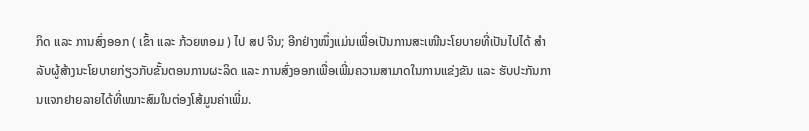ກິດ ແລະ ການສົ່ງອອກ ( ເຂົ້າ ແລະ ກ້ວຍຫອມ ) ໄປ ສປ ຈີນ; ອີກຢ່າງໜຶ່ງແມ່ນເພື່ອເປັນການສະເໜີນະໂຍບາຍທີ່ເປັນໄປໄດ້ ສໍາລັບຜູ້ສ້າງນະໂຍບາຍກ່ຽວກັບຂັ້ນຕອນການຜະລິດ ແລະ ການສົ່ງອອກເພື່ອເພີ່ມຄວາມສາມາດໃນການແຂ່ງຂັນ ແລະ ຮັບປະກັນການແຈກຢາຍລາຍໄດ້ທີ່ເໝາະສົມໃນຕ່ອງໂສ້ມູນຄ່າເພີ່ມ.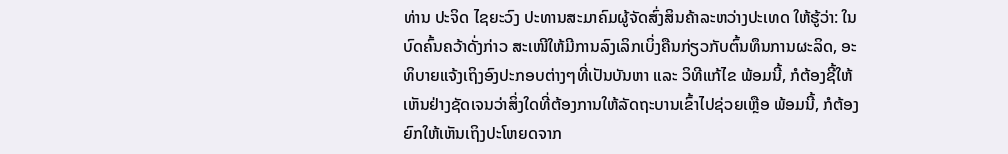ທ່ານ ປະຈິດ ໄຊຍະວົງ ປະທານສະມາຄົມຜູ້ຈັດສົ່ງສິນຄ້າລະຫວ່າງປະເທດ ໃຫ້ຮູ້ວ່າ: ໃນບົດຄົ້ນຄວ້າດັ່ງກ່າວ ສະເໜີໃຫ້ມີການລົງເລິກເບິ່ງຄືນກ່ຽວກັບຕົ້ນທຶນການຜະລິດ, ອະທິບາຍແຈ້ງເຖິງອົງປະກອບຕ່າງໆທີ່ເປັນບັນຫາ ແລະ ວິທີແກ້ໄຂ ພ້ອມນີ້, ກໍຕ້ອງຊີ້ໃຫ້ເຫັນຢ່າງຊັດເຈນວ່າສິ່ງໃດທີ່ຕ້ອງການໃຫ້ລັດຖະບານເຂົ້າໄປຊ່ວຍເຫຼືອ ພ້ອມນີ້, ກໍຕ້ອງຍົກໃຫ້ເຫັນເຖິງປະໂຫຍດຈາກ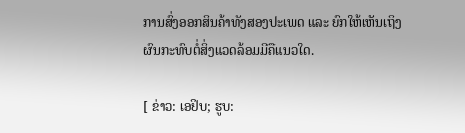ການສົ່ງອອກສິນຄ້າທັງສອງປະເພດ ແລະ ຍົກໃຫ້ເຫັນເຖິງຜົນກະທົບຕໍ່ສິ່ງແວດລ້ອມມີຄືແນວໃດ.

[ ຂ່າວ: ເອຢິບ; ຮູບ: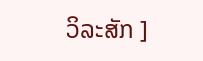ວິລະສັກ ]